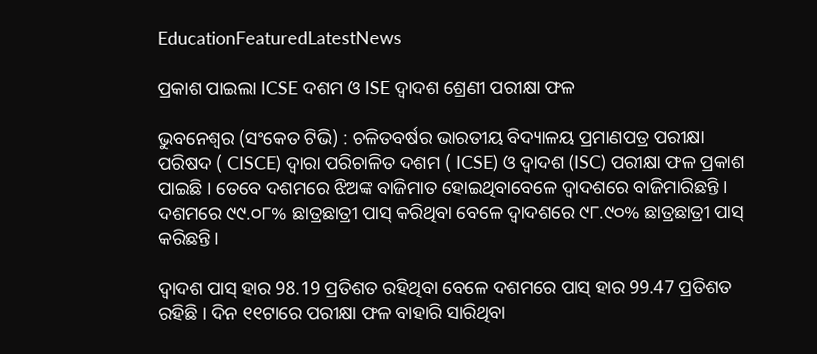EducationFeaturedLatestNews

ପ୍ରକାଶ ପାଇଲା ICSE ଦଶମ ଓ ISE ଦ୍ବାଦଶ ଶ୍ରେଣୀ ପରୀକ୍ଷା ଫଳ

ଭୁବନେଶ୍ବର (ସଂକେତ ଟିଭି) : ଚଳିତବର୍ଷର ଭାରତୀୟ ବିଦ୍ୟାଳୟ ପ୍ରମାଣପତ୍ର ପରୀକ୍ଷା ପରିଷଦ ( CISCE) ଦ୍ବାରା ପରିଚାଳିତ ଦଶମ ( ICSE) ଓ ଦ୍ବାଦଶ (ISC) ପରୀକ୍ଷା ଫଳ ପ୍ରକାଶ ପାଇଛି । ତେବେ ଦଶମରେ ଝିଅଙ୍କ ବାଜିମାତ ହୋଇଥିବାବେଳେ ଦ୍ୱାଦଶରେ ବାଜିମାରିଛନ୍ତି । ଦଶମରେ ୯୯.୦୮% ଛାତ୍ରଛାତ୍ରୀ ପାସ୍ କରିଥିବା ବେଳେ ଦ୍ୱାଦଶରେ ୯୮.୯୦% ଛାତ୍ରଛାତ୍ରୀ ପାସ୍ କରିଛନ୍ତି।

ଦ୍ବାଦଶ ପାସ୍ ହାର 98.19 ପ୍ରତିଶତ ରହିଥିବା ବେଳେ ଦଶମରେ ପାସ୍ ହାର 99.47 ପ୍ରତିଶତ ରହିଛି । ଦିନ ୧୧ଟାରେ ପରୀକ୍ଷା ଫଳ ବାହାରି ସାରିଥିବା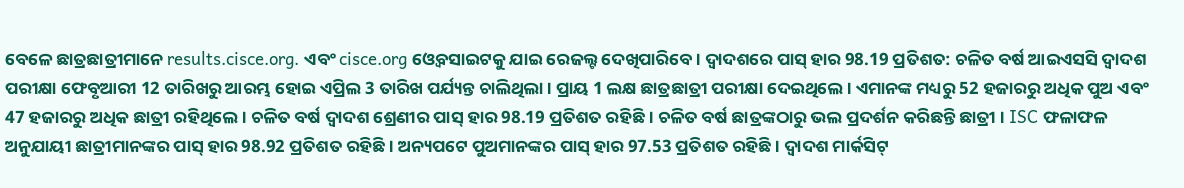ବେଳେ ଛାତ୍ରଛାତ୍ରୀମାନେ results.cisce.org. ଏବଂ cisce.org ଓ୍ବେବସାଇଟକୁ ଯାଇ ରେଜଲ୍ଟ ଦେଖିପାରିବେ । ଦ୍ବାଦଶରେ ପାସ୍ ହାର 98.19 ପ୍ରତିଶତ: ଚଳିତ ବର୍ଷ ଆଇଏସସି ଦ୍ବାଦଶ ପରୀକ୍ଷା ଫେବୃଆରୀ 12 ତାରିଖରୁ ଆରମ୍ଭ ହୋଇ ଏପ୍ରିଲ 3 ତାରିଖ ପର୍ଯ୍ୟନ୍ତ ଚାଲିଥିଲା । ପ୍ରାୟ 1 ଲକ୍ଷ ଛାତ୍ରଛାତ୍ରୀ ପରୀକ୍ଷା ଦେଇଥିଲେ । ଏମାନଙ୍କ ମଧ୍ୟରୁ 52 ହଜାରରୁ ଅଧିକ ପୁଅ ଏବଂ 47 ହଜାରରୁ ଅଧିକ ଛାତ୍ରୀ ରହିଥିଲେ । ଚଳିତ ବର୍ଷ ଦ୍ୱାଦଶ ଶ୍ରେଣୀର ପାସ୍ ହାର 98.19 ପ୍ରତିଶତ ରହିଛି । ଚଳିତ ବର୍ଷ ଛାତ୍ରଙ୍କଠାରୁ ଭଲ ପ୍ରଦର୍ଶନ କରିଛନ୍ତି ଛାତ୍ରୀ । ISC ଫଳାଫଳ ଅନୁଯାୟୀ ଛାତ୍ରୀମାନଙ୍କର ପାସ୍ ହାର 98.92 ପ୍ରତିଶତ ରହିଛି । ଅନ୍ୟପଟେ ପୁଅମାନଙ୍କର ପାସ୍ ହାର 97.53 ପ୍ରତିଶତ ରହିଛି । ଦ୍ବାଦଶ ମାର୍କସିଟ୍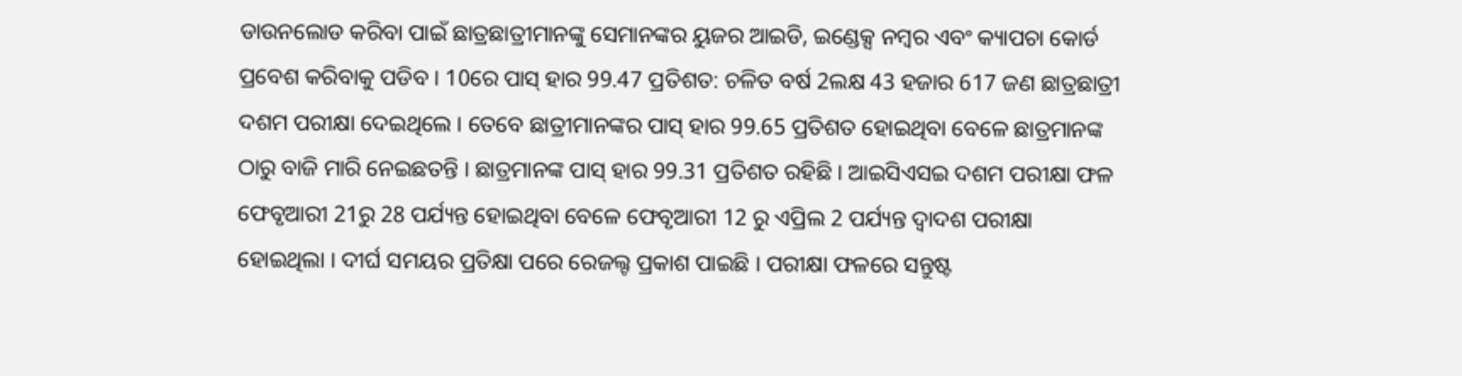ଡାଉନଲୋଡ କରିବା ପାଇଁ ଛାତ୍ରଛାତ୍ରୀମାନଙ୍କୁ ସେମାନଙ୍କର ୟୁଜର ଆଇଡି, ଇଣ୍ଡେକ୍ସ ନମ୍ବର ଏବଂ କ୍ୟାପଚା କୋର୍ଡ ପ୍ରବେଶ କରିବାକୁ ପଡିବ । 10ରେ ପାସ୍ ହାର 99.47 ପ୍ରତିଶତ: ଚଳିତ ବର୍ଷ 2ଲକ୍ଷ 43 ହଜାର 617 ଜଣ ଛାତ୍ରଛାତ୍ରୀ ଦଶମ ପରୀକ୍ଷା ଦେଇଥିଲେ । ତେବେ ଛାତ୍ରୀମାନଙ୍କର ପାସ୍ ହାର 99.65 ପ୍ରତିଶତ ହୋଇଥିବା ବେଳେ ଛାତ୍ରମାନଙ୍କ ଠାରୁ ବାଜି ମାରି ନେଇଛତନ୍ତି । ଛାତ୍ରମାନଙ୍କ ପାସ୍ ହାର 99.31 ପ୍ରତିଶତ ରହିଛି । ଆଇସିଏସଇ ଦଶମ ପରୀକ୍ଷା ଫଳ ଫେବୃଆରୀ 21ରୁ 28 ପର୍ଯ୍ୟନ୍ତ ହୋଇଥିବା ବେଳେ ଫେବୃଆରୀ 12 ରୁ ଏପ୍ରିଲ 2 ପର୍ଯ୍ୟନ୍ତ ଦ୍ବାଦଶ ପରୀକ୍ଷା ହୋଇଥିଲା । ଦୀର୍ଘ ସମୟର ପ୍ରତିକ୍ଷା ପରେ ରେଜଲ୍ଟ ପ୍ରକାଶ ପାଇଛି । ପରୀକ୍ଷା ଫଳରେ ସନ୍ତୁଷ୍ଟ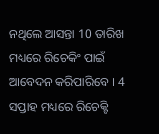ନଥିଲେ ଆସନ୍ତା 10 ତାରିଖ ମଧ୍ୟରେ ରିଚେକିଂ ପାଇଁ ଆବେଦନ କରିପାରିବେ । 4 ସପ୍ତାହ ମଧ୍ୟରେ ରିଚେକ୍ଟି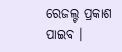ରେଜଲ୍ଟ ପ୍ରକାଶ ପାଇବ ।